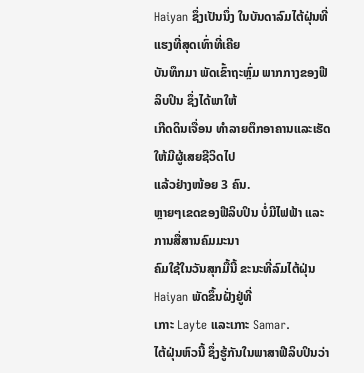Haiyan ຊຶ່ງເປັນນຶ່ງ ໃນບັນດາລົມໄຕ້ຝຸ່ນທີ່ແຮງທີ່ສຸດເທົ່າທີ່ເຄີຍ
ບັນທຶກມາ ພັດເຂົ້າຖະຫຼົ່ມ ພາກກາງຂອງຟີລິບປິນ ຊຶ່ງໄດ້ພາໃຫ້
ເກີດດິນເຈື່ອນ ທຳລາຍຕຶກອາຄານແລະເຮັດໃຫ້ມີຜູ້ເສຍຊີວິດໄປ
ແລ້ວຢ່າງໜ້ອຍ 3 ຄົນ.
ຫຼາຍໆເຂດຂອງຟີລິບປິນ ບໍ່ມີໄຟຟ້າ ແລະການສື່ສານຄົມມະນາ
ຄົມໃຊ້ໃນວັນສຸກມື້ນີ້ ຂະນະທີ່ລົມໄຕ້ຝຸ່ນ Haiyan ພັດຂຶ້ນຝັ່ງຢູ່ທີ່
ເກາະ Layte ແລະເກາະ Samar.
ໄຕ້ຝຸ່ນຫົວນີ້ ຊຶ່ງຮູ້ກັນໃນພາສາຟີລິບປິນວ່າ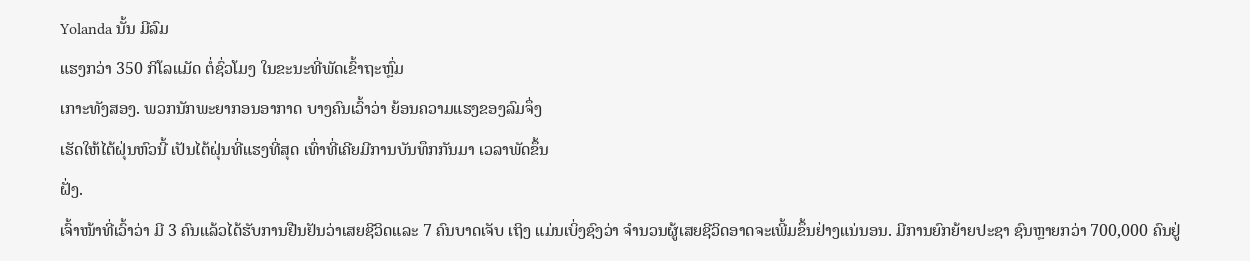Yolanda ນັ້ນ ມີລົມ
ແຮງກວ່າ 350 ກິໂລແມັດ ຕໍ່ຊົ່ວໂມງ ໃນຂະນະທີ່ພັດເຂົ້າຖະຫຼົ່ມ
ເກາະທັງສອງ. ພວກນັກພະຍາກອນອາກາດ ບາງຄົນເວົ້າວ່າ ຍ້ອນຄວາມແຮງຂອງລົມຈຶ່ງ
ເຮັດໃຫ້ໄຕ້ຝຸ່ນຫົວນີ້ ເປັນໄຕ້ຝຸ່ນທີ່ແຮງທີ່ສຸດ ເທົ່າທີ່ເຄີຍມີການບັນທຶກກັນມາ ເວລາພັດຂຶ້ນ
ຝັ່ງ.
ເຈົ້າໜ້າທີ່ເວົ້າວ່າ ມີ 3 ຄົນແລ້ວໄດ້ຮັບການຢືນຢັນວ່າເສຍຊີວິດແລະ 7 ຄົນບາດເຈັບ ເຖິງ ແມ່ນເບິ່ງຊົງວ່າ ຈຳນວນຜູ້ເສຍຊີວິດອາດຈະເພີ້ມຂຶ້ນຢ່າງແນ່ນອນ. ມີການຍົກຍ້າຍປະຊາ ຊົນຫຼາຍກວ່າ 700,000 ຄົນຢູ່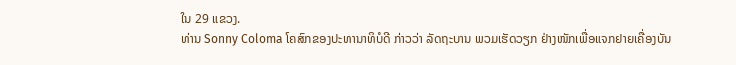ໃນ 29 ແຂວງ.
ທ່ານ Sonny Coloma ໂຄສົກຂອງປະທານາທິບໍດີ ກ່າວວ່າ ລັດຖະບານ ພວມເຮັດວຽກ ຢ່າງໜັກເພື່ອແຈກຢາຍເຄື່ອງບັນ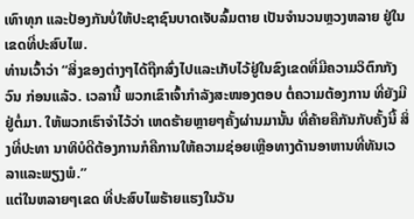ເທົາທຸກ ແລະປ້ອງກັນບໍ່ໃຫ້ປະຊາຊົນບາດເຈັບລົ້ມຕາຍ ເປັນຈຳນວນຫຼວງຫລາຍ ຢູ່ໃນເຂດທີ່ປະສົບໄພ.
ທ່ານເວົ້າວ່າ “ສິ່ງຂອງຕ່າງໆໄດ້ຖືກສົ່ງໄປແລະເກັບໄວ້ຢູ່ໃນຂົງເຂດທີ່ມີຄວາມວິຕົກກັງວົນ ກ່ອນແລ້ວ. ເວລານີ້ ພວກເຂົາເຈົ້າກຳລັງສະໜອງຕອບ ຕໍ່ຄວາມຕ້ອງການ ທີ່ຍັງມີຢູ່ຕໍ່ມາ. ໃຫ້ພວກເຮົາຈຳໄວ້ວ່າ ເຫດຮ້າຍຫຼາຍໆຄັ້ງຜ່ານມານັ້ນ ທີ່ຄ້າຍຄືກັນກັບຄັ້ງນີ້ ສິ່ງທີ່ປະທາ ນາທິບໍດີຕ້ອງການກໍຄືການໃຫ້ຄວາມຊ່ອຍເຫຼືອທາງດ້ານອາຫານທີ່ທັນເວລາແລະພຽງພໍ.”
ແຕ່ໃນຫລາຍໆເຂດ ທີ່ປະສົບໄພຮ້າຍແຮງໃນວັນ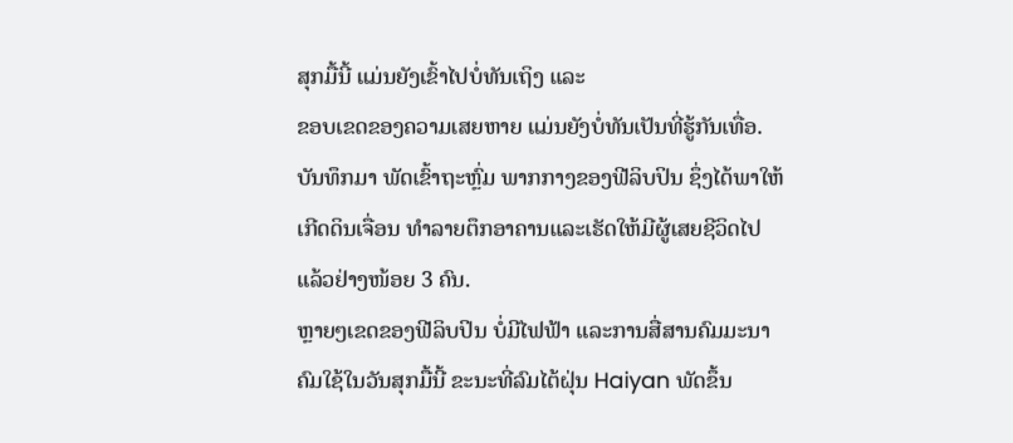ສຸກມື້ນີ້ ແມ່ນຍັງເຂົ້າໄປບໍ່ທັນເຖິງ ແລະ
ຂອບເຂດຂອງຄວາມເສຍຫາຍ ແມ່ນຍັງບໍ່ທັນເປັນທີ່ຮູ້ກັນເທື່ອ.
ບັນທຶກມາ ພັດເຂົ້າຖະຫຼົ່ມ ພາກກາງຂອງຟີລິບປິນ ຊຶ່ງໄດ້ພາໃຫ້
ເກີດດິນເຈື່ອນ ທຳລາຍຕຶກອາຄານແລະເຮັດໃຫ້ມີຜູ້ເສຍຊີວິດໄປ
ແລ້ວຢ່າງໜ້ອຍ 3 ຄົນ.
ຫຼາຍໆເຂດຂອງຟີລິບປິນ ບໍ່ມີໄຟຟ້າ ແລະການສື່ສານຄົມມະນາ
ຄົມໃຊ້ໃນວັນສຸກມື້ນີ້ ຂະນະທີ່ລົມໄຕ້ຝຸ່ນ Haiyan ພັດຂຶ້ນ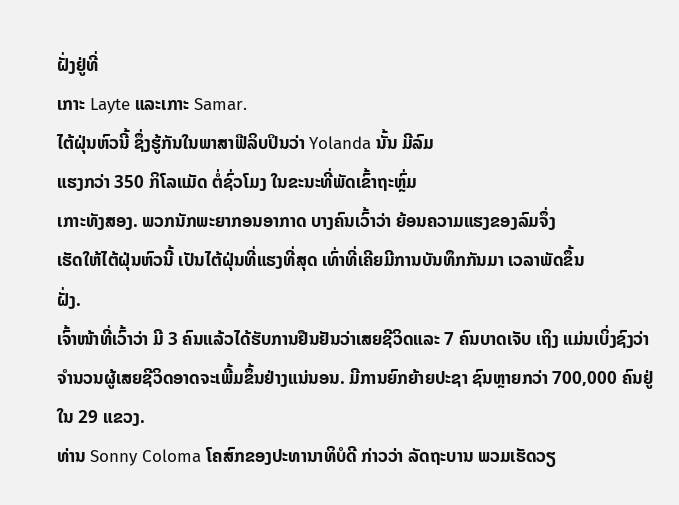ຝັ່ງຢູ່ທີ່
ເກາະ Layte ແລະເກາະ Samar.
ໄຕ້ຝຸ່ນຫົວນີ້ ຊຶ່ງຮູ້ກັນໃນພາສາຟີລິບປິນວ່າ Yolanda ນັ້ນ ມີລົມ
ແຮງກວ່າ 350 ກິໂລແມັດ ຕໍ່ຊົ່ວໂມງ ໃນຂະນະທີ່ພັດເຂົ້າຖະຫຼົ່ມ
ເກາະທັງສອງ. ພວກນັກພະຍາກອນອາກາດ ບາງຄົນເວົ້າວ່າ ຍ້ອນຄວາມແຮງຂອງລົມຈຶ່ງ
ເຮັດໃຫ້ໄຕ້ຝຸ່ນຫົວນີ້ ເປັນໄຕ້ຝຸ່ນທີ່ແຮງທີ່ສຸດ ເທົ່າທີ່ເຄີຍມີການບັນທຶກກັນມາ ເວລາພັດຂຶ້ນ
ຝັ່ງ.
ເຈົ້າໜ້າທີ່ເວົ້າວ່າ ມີ 3 ຄົນແລ້ວໄດ້ຮັບການຢືນຢັນວ່າເສຍຊີວິດແລະ 7 ຄົນບາດເຈັບ ເຖິງ ແມ່ນເບິ່ງຊົງວ່າ ຈຳນວນຜູ້ເສຍຊີວິດອາດຈະເພີ້ມຂຶ້ນຢ່າງແນ່ນອນ. ມີການຍົກຍ້າຍປະຊາ ຊົນຫຼາຍກວ່າ 700,000 ຄົນຢູ່ໃນ 29 ແຂວງ.
ທ່ານ Sonny Coloma ໂຄສົກຂອງປະທານາທິບໍດີ ກ່າວວ່າ ລັດຖະບານ ພວມເຮັດວຽ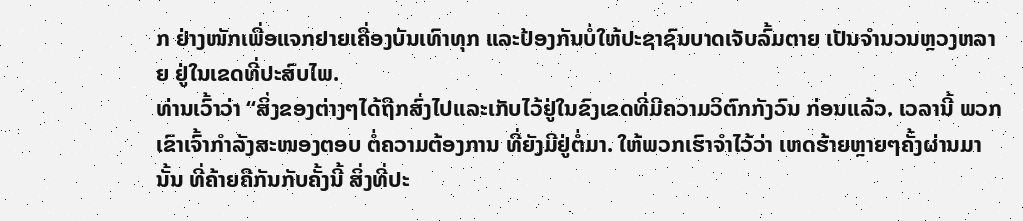ກ ຢ່າງໜັກເພື່ອແຈກຢາຍເຄື່ອງບັນເທົາທຸກ ແລະປ້ອງກັນບໍ່ໃຫ້ປະຊາຊົນບາດເຈັບລົ້ມຕາຍ ເປັນຈຳນວນຫຼວງຫລາຍ ຢູ່ໃນເຂດທີ່ປະສົບໄພ.
ທ່ານເວົ້າວ່າ “ສິ່ງຂອງຕ່າງໆໄດ້ຖືກສົ່ງໄປແລະເກັບໄວ້ຢູ່ໃນຂົງເຂດທີ່ມີຄວາມວິຕົກກັງວົນ ກ່ອນແລ້ວ. ເວລານີ້ ພວກເຂົາເຈົ້າກຳລັງສະໜອງຕອບ ຕໍ່ຄວາມຕ້ອງການ ທີ່ຍັງມີຢູ່ຕໍ່ມາ. ໃຫ້ພວກເຮົາຈຳໄວ້ວ່າ ເຫດຮ້າຍຫຼາຍໆຄັ້ງຜ່ານມານັ້ນ ທີ່ຄ້າຍຄືກັນກັບຄັ້ງນີ້ ສິ່ງທີ່ປະ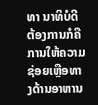ທາ ນາທິບໍດີຕ້ອງການກໍຄືການໃຫ້ຄວາມຊ່ອຍເຫຼືອທາງດ້ານອາຫານ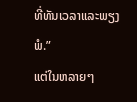ທີ່ທັນເວລາແລະພຽງພໍ.”
ແຕ່ໃນຫລາຍໆ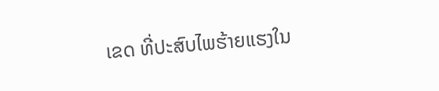ເຂດ ທີ່ປະສົບໄພຮ້າຍແຮງໃນ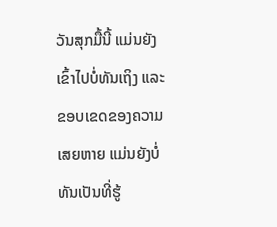ວັນສຸກມື້ນີ້ ແມ່ນຍັງເຂົ້າໄປບໍ່ທັນເຖິງ ແລະ
ຂອບເຂດຂອງຄວາມເສຍຫາຍ ແມ່ນຍັງບໍ່ທັນເປັນທີ່ຮູ້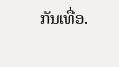ກັນເທື່ອ.